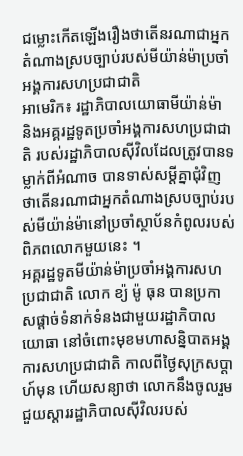ជម្លោះកើតឡើងរឿងថាតើនរណាជាអ្នកតំណាងស្របច្បាប់របស់មីយ៉ាន់ម៉ាប្រចាំអង្គការសហប្រជាជាតិ
អាមេរិក៖ រដ្ឋាភិបាលយោធាមីយ៉ាន់ម៉ា និងអគ្គរដ្ឋទូតប្រចាំអង្គការសហប្រជាជាតិ របស់រដ្ឋាភិបាលស៊ីវិលដែលត្រូវបានទម្លាក់ពីអំណាច បានទាស់សម្ដីគ្នាជុំវិញថាតើនរណាជាអ្នកតំណាងស្របច្បាប់របស់មីយ៉ាន់ម៉ានៅប្រចាំស្ថាប័នកំពូលរបស់ពិភពលោកមួយនេះ ។
អគ្គរដ្ឋទូតមីយ៉ាន់ម៉ាប្រចាំអង្គការសហប្រជាជាតិ លោក ខ្យ៉ ម៉ូ ធុន បានប្រកាសផ្ដាច់ទំនាក់ទំនងជាមួយរដ្ឋាភិបាលយោធា នៅចំពោះមុខមហាសន្និបាតអង្គការសហប្រជាជាតិ កាលពីថ្ងៃសុក្រសប្ដាហ៍មុន ហើយសន្យាថា លោកនឹងចូលរួមជួយស្ដាររដ្ឋាភិបាលស៊ីវិលរបស់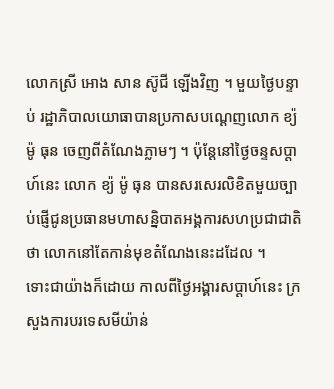លោកស្រី អោង សាន ស៊ូជី ឡើងវិញ ។ មួយថ្ងៃបន្ទាប់ រដ្ឋាភិបាលយោធាបានប្រកាសបណ្ដេញលោក ខ្យ៉ ម៉ូ ធុន ចេញពីតំណែងភ្លាមៗ ។ ប៉ុន្តែនៅថ្ងៃចន្ទសប្ដាហ៍នេះ លោក ខ្យ៉ ម៉ូ ធុន បានសរសេរលិខិតមួយច្បាប់ផ្ញើជូនប្រធានមហាសន្និបាតអង្គការសហប្រជាជាតិថា លោកនៅតែកាន់មុខតំណែងនេះដដែល ។
ទោះជាយ៉ាងក៏ដោយ កាលពីថ្ងៃអង្គារសប្ដាហ៍នេះ ក្រសួងការបរទេសមីយ៉ាន់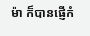ម៉ា ក៏បានផ្ញើកំ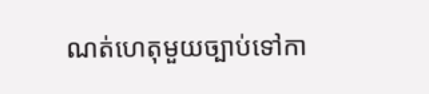ណត់ហេតុមួយច្បាប់ទៅកា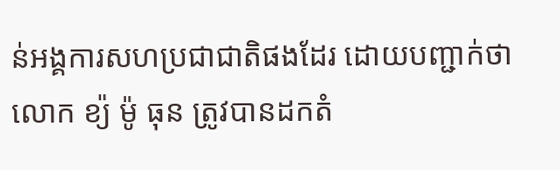ន់អង្គការសហប្រជាជាតិផងដែរ ដោយបញ្ជាក់ថា លោក ខ្យ៉ ម៉ូ ធុន ត្រូវបានដកតំ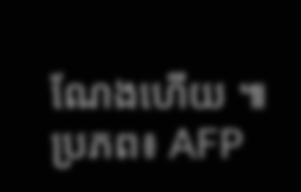ណែងហើយ ៕ ប្រភព៖ AFP